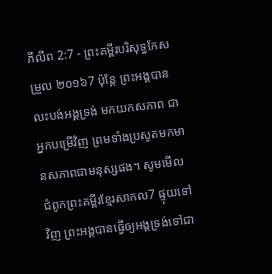ភីលីព 2:7 - ព្រះគម្ពីរបរិសុទ្ធកែសម្រួល ២០១៦7 ប៉ុន្តែ ព្រះអង្គបានលះបង់អង្គទ្រង់ មកយកសភាព ជាអ្នកបម្រើវិញ ព្រមទាំងប្រសូតមកមានសភាពជាមនុស្សផង។ សូមមើលជំពូកព្រះគម្ពីរខ្មែរសាកល7 ផ្ទុយទៅវិញ ព្រះអង្គបានធ្វើឲ្យអង្គទ្រង់ទៅជា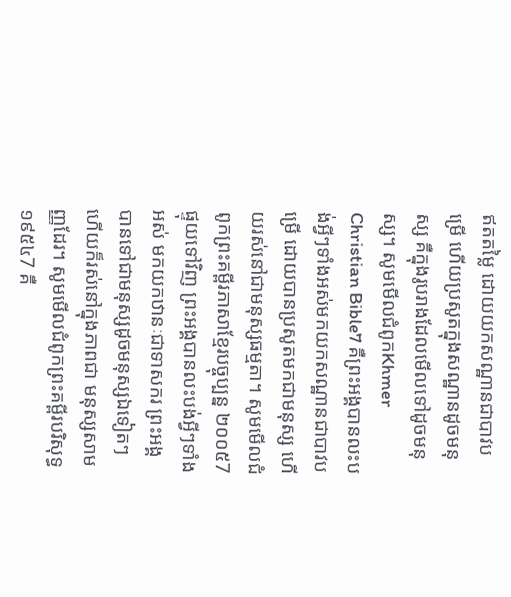ឥតតម្លៃ ដោយយកសណ្ឋានជាបាវបម្រើ ហើយប្រសូតក្នុងសណ្ឋានដូចមនុស្ស គឺក្នុងរូបរាងដែលមើលទៅដូចមនុស្ស។ សូមមើលជំពូកKhmer Christian Bible7 គឺព្រះអង្គបានលះបង់អ្វីៗទាំងអស់មកយកសណ្ឋានជាបាវបម្រើ ដោយបានប្រសូតមកជាមនុស្ស ហើយរស់នៅជាមនុស្សធម្មតា។ សូមមើលជំពូកព្រះគម្ពីរភាសាខ្មែរបច្ចុប្បន្ន ២០០៥7 ផ្ទុយទៅវិញ ព្រះអង្គបានលះបង់អ្វីៗទាំងអស់ មកយកឋានៈជាទាសករ ព្រះអង្គបានទៅជាមនុស្សដូចមនុស្សឯទៀតៗ ហើយក៏រស់នៅក្នុងភាពជា មនុស្សសាមញ្ញដែរ។ សូមមើលជំពូកព្រះគម្ពីរបរិសុទ្ធ ១៩៥៤7 គឺ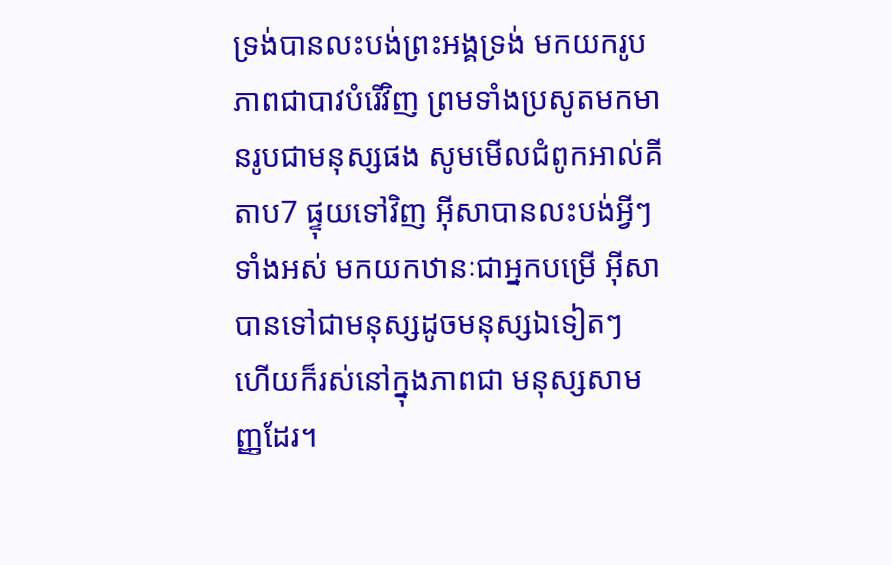ទ្រង់បានលះបង់ព្រះអង្គទ្រង់ មកយករូបភាពជាបាវបំរើវិញ ព្រមទាំងប្រសូតមកមានរូបជាមនុស្សផង សូមមើលជំពូកអាល់គីតាប7 ផ្ទុយទៅវិញ អ៊ីសាបានលះបង់អ្វីៗទាំងអស់ មកយកឋានៈជាអ្នកបម្រើ អ៊ីសាបានទៅជាមនុស្សដូចមនុស្សឯទៀតៗ ហើយក៏រស់នៅក្នុងភាពជា មនុស្សសាមញ្ញដែរ។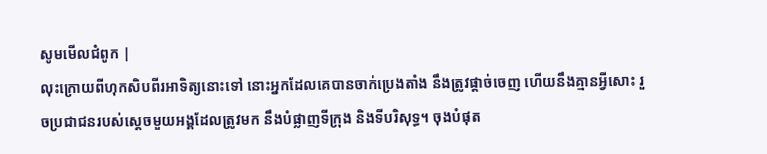សូមមើលជំពូក |
លុះក្រោយពីហុកសិបពីរអាទិត្យនោះទៅ នោះអ្នកដែលគេបានចាក់ប្រេងតាំង នឹងត្រូវផ្តាច់ចេញ ហើយនឹងគ្មានអ្វីសោះ រួចប្រជាជនរបស់ស្ដេចមួយអង្គដែលត្រូវមក នឹងបំផ្លាញទីក្រុង និងទីបរិសុទ្ធ។ ចុងបំផុត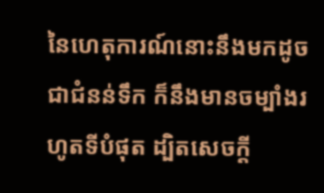នៃហេតុការណ៍នោះនឹងមកដូចជាជំនន់ទឹក ក៏នឹងមានចម្បាំងរហូតទីបំផុត ដ្បិតសេចក្ដី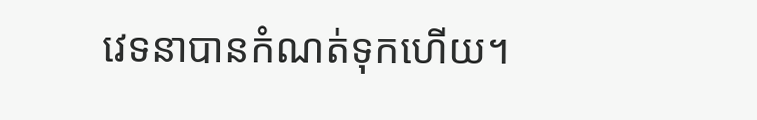វេទនាបានកំណត់ទុកហើយ។